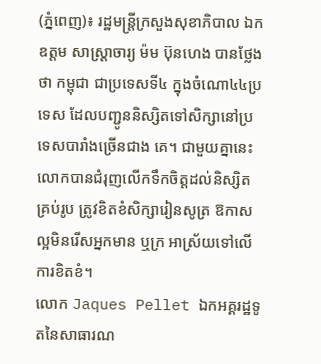(ភ្នំពេញ)៖ រដ្ឋមន្ដ្រីក្រសួងសុខាភិបាល ឯកឧត្តម សាស្ដ្រាចារ្យ ម៉ម ប៊ុនហេង បានថ្លែងថា កម្ពុជា ជាប្រទេសទី៤ ក្នុងចំណោ៤៤ប្រទេស ដែលបញ្ជូននិស្សិតទៅសិក្សានៅប្រទេសបារាំងច្រើនជាង គេ។ ជាមួយគ្នានេះ លោកបានជំរុញលើកទឹកចិត្ដដល់និស្សិតគ្រប់រូប ត្រូវខិតខំសិក្សារៀនសូត្រ ឱកាសល្អមិនរើសអ្នកមាន ឬក្រ អាស្រ័យទៅលើការខិតខំ។
លោក Jaques Pellet ឯកអគ្គរដ្ឋទូតនៃសាធារណ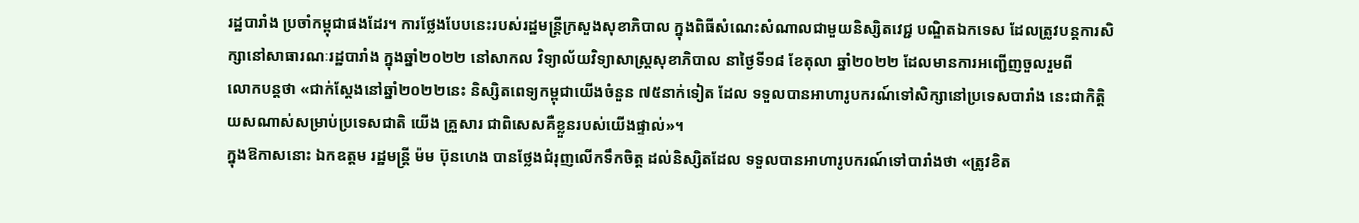រដ្ឋបារាំង ប្រចាំកម្ពុជាផងដែរ។ ការថ្លែងបែបនេះរបស់រដ្ឋមន្ដ្រីក្រសួងសុខាភិបាល ក្នុងពិធីសំណេះសំណាលជាមួយនិស្សិតវេជ្ជ បណ្ឌិតឯកទេស ដែលត្រូវបន្តការសិក្សានៅសាធារណៈរដ្ឋបារាំង ក្នុងឆ្នាំ២០២២ នៅសាកល វិទ្យាល័យវិទ្យាសាស្រ្តសុខាភិបាល នាថ្ងៃទី១៨ ខែតុលា ឆ្នាំ២០២២ ដែលមានការអញ្ជើញចួលរួមពី
លោកបន្ដថា «ជាក់ស្ដែងនៅឆ្នាំ២០២២នេះ និស្សិតពេទ្យកម្ពុជាយើងចំនួន ៧៥នាក់ទៀត ដែល ទទួលបានអាហារូបករណ៍ទៅសិក្សានៅប្រទេសបារាំង នេះជាកិត្ដិយសណាស់សម្រាប់ប្រទេសជាតិ យើង គ្រួសារ ជាពិសេសគឺខ្លួនរបស់យើងផ្ទាល់»។
ក្នុងឱកាសនោះ ឯកឧត្តម រដ្ឋមន្ដ្រី ម៉ម ប៊ុនហេង បានថ្លែងជំរុញលើកទឹកចិត្ដ ដល់និស្សិតដែល ទទួលបានអាហារូបករណ៍ទៅបារាំងថា «ត្រូវខិត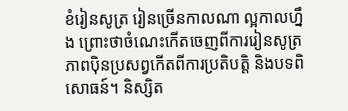ខំរៀនសូត្រ រៀនច្រើនកាលណា ល្អកាលហ្នឹង ព្រោះថាចំណេះកើតចេញពីការរៀនសូត្រ ភាពប៉ិនប្រសព្វកើតពីការប្រតិបត្ដិ និងបទពិសោធន៍។ និស្សិត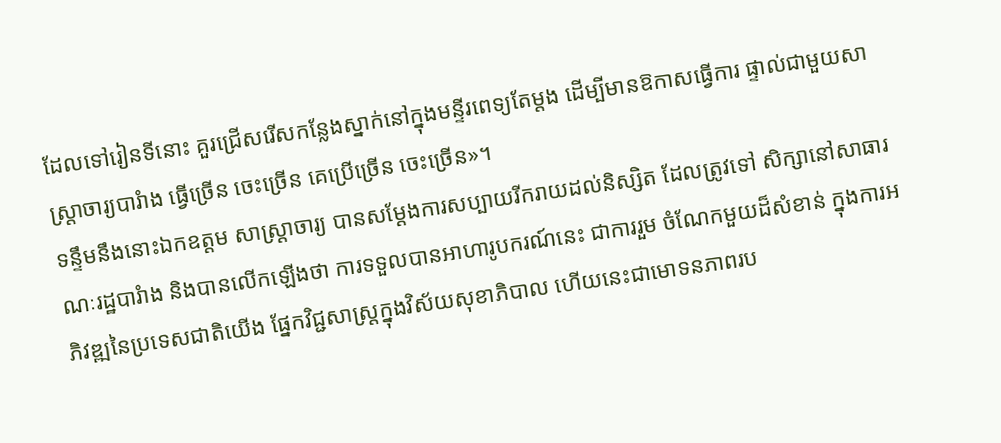ដែលទៅរៀនទីនោះ គួរជ្រើសរើសកន្លែងស្នាក់នៅក្នុងមន្ទីរពេទ្យតែម្ដង ដើម្បីមានឱកាសធ្វើការ ផ្ទាល់ជាមួយសាស្ដ្រាចារ្យបារំាង ធ្វើច្រើន ចេះច្រើន គេប្រើច្រើន ចេះច្រើន»។
ទន្ទឹមនឹងនោះឯកឧត្តម សាស្ដ្រាចារ្យ បានសម្ដែងការសប្បាយរីករាយដល់និស្សិត ដែលត្រូវទៅ សិក្សានៅសាធារណៈរដ្ឋបារំាង និងបានលើកឡើងថា ការទទួលបានអាហារូបករណ៍នេះ ជាការរួម ចំណែកមួយដ៏សំខាន់ ក្នុងការអភិវឌ្ឍនៃប្រទេសជាតិយើង ផ្នែកវិជ្ជសាស្ដ្រក្នុងវិស័យសុខាភិបាល ហើយនេះជាមោទនភាពរប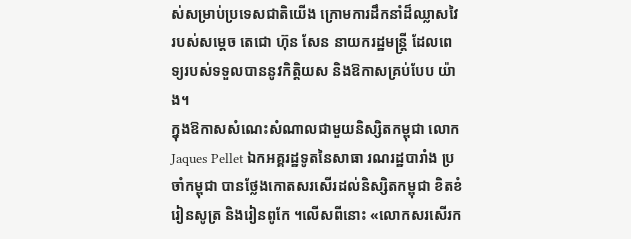ស់សម្រាប់ប្រទេសជាតិយើង ក្រោមការដឹកនាំដ៏ឈ្លាសវៃរបស់សម្ដេច តេជោ ហ៊ុន សែន នាយករដ្ឋមន្ដ្រី ដែលពេទ្យរបស់ទទួលបាននូវកិត្ដិយស និងឱកាសគ្រប់បែប យ៉ាង។
ក្នុងឱកាសសំណេះសំណាលជាមួយនិស្សិតកម្ពុជា លោក Jaques Pellet ឯកអគ្គរដ្ឋទូតនៃសាធា រណរដ្ឋបារាំង ប្រចាំកម្ពុជា បានថ្លែងកោតសរសើរដល់និស្សិតកម្ពុជា ខិតខំរៀនសូត្រ និងរៀនពូកែ ។លើសពីនោះ «លោកសរសើរក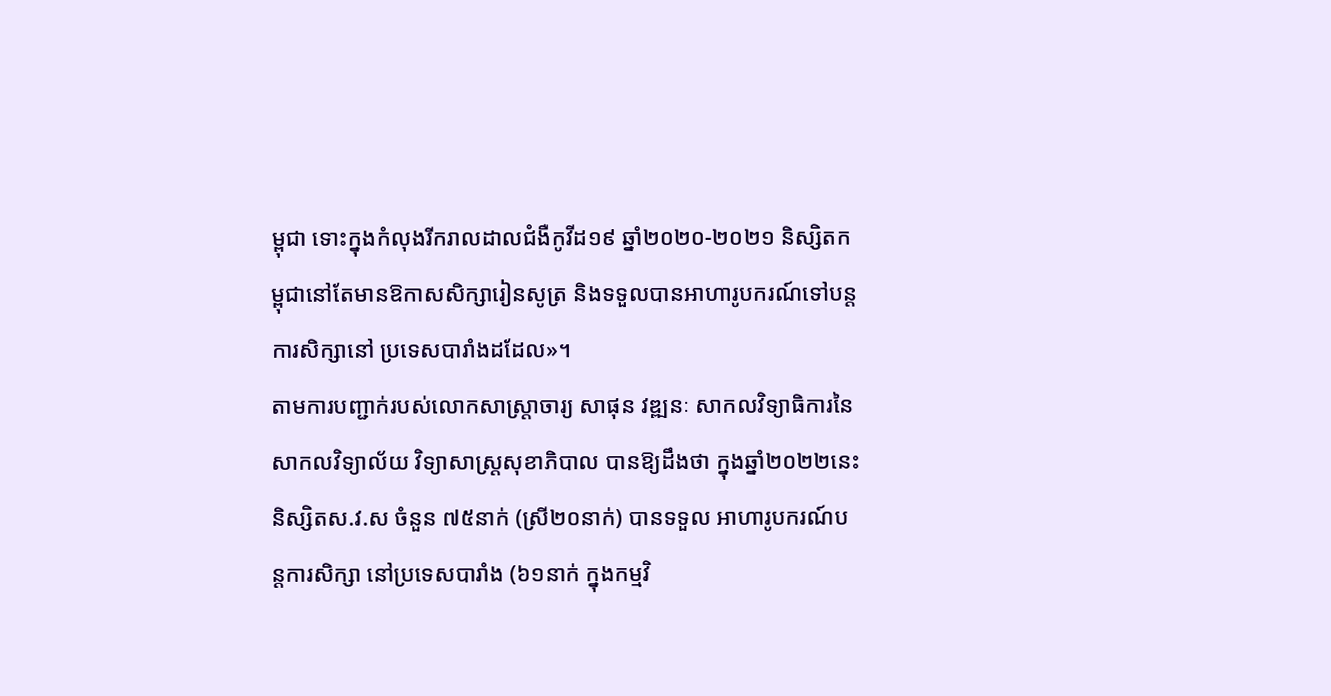ម្ពុជា ទោះក្នុងកំលុងរីករាលដាលជំងឺកូវីដ១៩ ឆ្នាំ២០២០-២០២១ និស្សិតកម្ពុជានៅតែមានឱកាសសិក្សារៀនសូត្រ និងទទួលបានអាហារូបករណ៍ទៅបន្ដការសិក្សានៅ ប្រទេសបារាំងដដែល»។
តាមការបញ្ជាក់របស់លោកសាស្រ្តាចារ្យ សាផុន វឌ្ឍនៈ សាកលវិទ្យាធិការនៃសាកលវិទ្យាល័យ វិទ្យាសាស្រ្តសុខាភិបាល បានឱ្យដឹងថា ក្នុងឆ្នាំ២០២២នេះ និស្សិតស.វ.ស ចំនួន ៧៥នាក់ (ស្រី២០នាក់) បានទទួល អាហារូបករណ៍បន្តការសិក្សា នៅប្រទេសបារាំង (៦១នាក់ ក្នុងកម្មវិ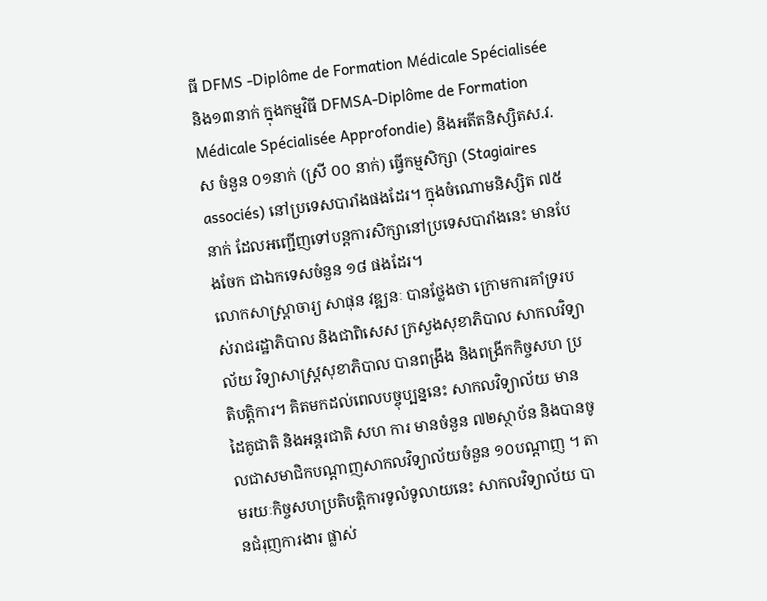ធី DFMS -Diplôme de Formation Médicale Spécialisée និង១៣នាក់ ក្នុងកម្មវិធី DFMSA-Diplôme de Formation Médicale Spécialisée Approfondie) និងអតីតនិស្សិតស.វ.ស ចំនួន ០១នាក់ (ស្រី ០០ នាក់) ធ្វើកម្មសិក្សា (Stagiaires associés) នៅប្រទេសបារាំងផងដែរ។ ក្នុងចំណោមនិស្សិត ៧៥នាក់ ដែលអញ្ជើញទៅបន្តការសិក្សានៅប្រទេសបារាំងនេះ មានបែងចែក ជាឯកទេសចំនួន ១៨ ផងដែរ។
លោកសាស្ដ្រាចារ្យ សាផុន វឌ្ឍនៈ បានថ្លែងថា ក្រោមការគាំទ្ររបស់រាជរដ្ឋាភិបាល និងជាពិសេស ក្រសួងសុខាភិបាល សាកលវិទ្យាល័យ វិទ្យាសាស្រ្តសុខាភិបាល បានពង្រឹង និងពង្រីកកិច្ចសហ ប្រតិបត្តិការ។ គិតមកដល់ពេលបច្ចុប្បន្ននេះ សាកលវិទ្យាល័យ មានដៃគូជាតិ និងអន្តរជាតិ សហ ការ មានចំនួន ៧២ស្ថាប័ន និងបានចូលជាសមាជិកបណ្តាញសាកលវិទ្យាល័យចំនួន ១០បណ្តាញ ។ តាមរយៈកិច្ចសហប្រតិបត្តិការទូលំទូលាយនេះ សាកលវិទ្យាល័យ បានជំរុញការងារ ផ្លាស់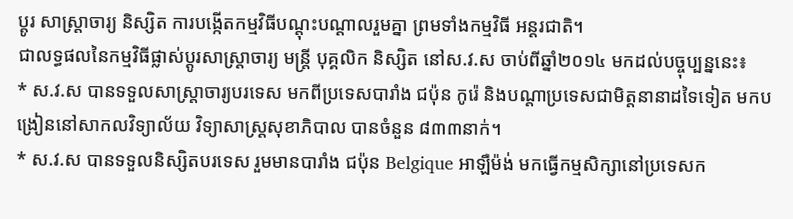ប្តូរ សាស្រ្តាចារ្យ និស្សិត ការបង្កើតកម្មវិធីបណ្តុះបណ្តាលរួមគ្នា ព្រមទាំងកម្មវិធី អន្តរជាតិ។
ជាលទ្ធផលនៃកម្មវិធីផ្លាស់ប្តូរសាស្រ្តាចារ្យ មន្រ្តី បុគ្គលិក និស្សិត នៅស.វ.ស ចាប់ពីឆ្នាំ២០១៤ មកដល់បច្ចុប្បន្ននេះ៖
* ស.វ.ស បានទទួលសាស្រ្តាចារ្យបរទេស មកពីប្រទេសបារាំង ជប៉ុន កូរ៉េ និងបណ្តាប្រទេសជាមិត្តនានាដទៃទៀត មកបង្រៀននៅសាកលវិទ្យាល័យ វិទ្យាសាស្រ្តសុខាភិបាល បានចំនួន ៨៣៣នាក់។
* ស.វ.ស បានទទួលនិស្សិតបរទេស រួមមានបារាំង ជប៉ុន Belgique អាឡឺម៉ង់ មកធ្វើកម្មសិក្សានៅប្រទេសក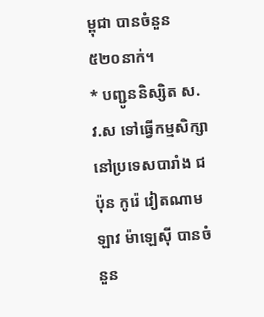ម្ពុជា បានចំនួន ៥២០នាក់។
* បញ្ជូននិស្សិត ស.វ.ស ទៅធ្វើកម្មសិក្សានៅប្រទេសបារាំង ជប៉ុន កូរ៉េ វៀតណាម ឡាវ ម៉ាឡេស៊ី បានចំនួន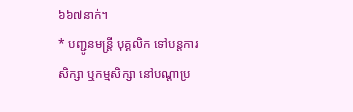៦៦៧នាក់។
* បញ្ជូនមន្រ្តី បុគ្គលិក ទៅបន្តការសិក្សា ឬកម្មសិក្សា នៅបណ្តាប្រ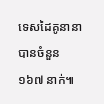ទេសដៃគូនានា បានចំនួន ១៦៧ នាក់៕